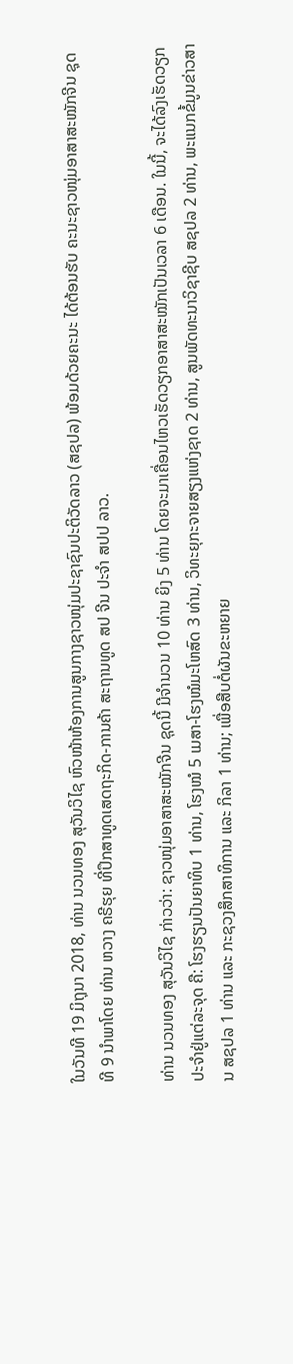ໃນວັນທີ 19 ມິຖຸນາ 2018, ທ່ານ ນວນທອງ ສຸວັນວິໄຊ ຫົວໜ້າຫ້ອງການສູນກາງຊາວໜຸ່ມປະຊາຊົນປະຕິວັດລາວ (ສຊປລ) ພ້ອມດ້ວຍຄະນະ ໄດ້ຕ້ອນຮັບ ຄະນະຊາວໜຸ່ມອາສາສະໝັກຈີນ ຊຸດທີ 9 ນໍາພາໂດຍ ທ່ານ ຫວາງ ຄຣີຮຸຍ ທີ່ປຶກສາທູດເສດຖະກິດ-ການຄ້າ ສະຖານທູດ ສປ ຈີນ ປະຈໍາ ສປປ ລາວ.

ທ່ານ ນວນທອງ ສຸວັນວິໄຊ ກ່າວວ່າ: ຊາວໜຸ່ມອາສາສະໝັກຈີນ ຊຸດນີ້ ມີຈໍານວນ 10 ທ່ານ ຍິງ 5 ທ່ານ ໂດຍຈະມາເຄື່ອນໄຫວເຮັດວຽກອາສາສະໝັກເປັນເວລາ 6 ເດືອນ. ໃນນີ້, ຈະໄດ້ລົງເຮັດວຽກປະຈໍາຢູ່ແຕ່ລະຈຸດ ຄື: ໂຮງຮຽນປັນຍາທິບ 1 ທ່ານ, ໂຮງໝໍ 5 ເມສາ-ໂຮງໝໍມະໂຫສົດ 3 ທ່ານ, ວິທະຍຸກະຈາຍສຽງແຫ່ງຊາດ 2 ທ່ານ, ສູນພັດທະນາວິຊາຊີບ ສຊປລ 2 ທ່ານ, ພະແນກຂໍ້ມູນຂ່າວສານ ສຊປລ 1 ທ່ານ ແລະ ກະຊວງສຶກສາທິການ ແລະ ກິລາ 1 ທ່ານ; ເພື່ອສືບຕໍ່ຜັນຂະຫຍາຍ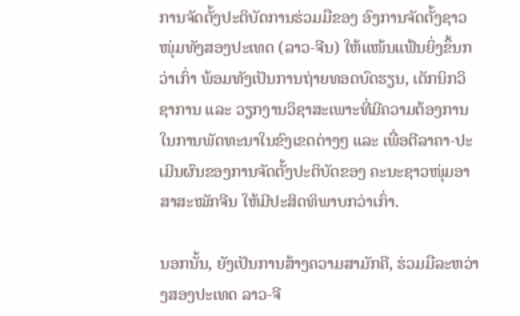ການຈັດຕັ້ງປະຕິບັດການຮ່ວມມືຂອງ ອົງການຈັດຕັ້ງຊາວໜຸ່ມທັງສອງປະເທດ (ລາວ-ຈີນ) ໃຫ້ແໜ້ນແຟ້ນຍິ່ງຂຶ້ນກວ່າເກົ່າ ພ້ອມທັງເປັນການຖ່າຍທອດບົດຮຽນ, ເຕັກນິກວິຊາການ ແລະ ວຽກງານວິຊາສະເພາະທີ່ມີຄວາມຕ້ອງການໃນການພັດທະນາໃນຂົງເຂດຕ່າງໆ ແລະ ເພື່ອຕີລາຄາ-ປະເມີນຜົນຂອງການຈັດຕັ້ງປະຕິບັດຂອງ ຄະນະຊາວໜຸ່ມອາສາສະໝັກຈີນ ໃຫ້ມີປະສິດທິພາບກວ່າເກົ່າ.

ນອກນັ້ນ, ຍັງເປັນການສ້າງຄວາມສາມັກຄີ, ຮ່ວມມືລະຫວ່າງສອງປະເທດ ລາວ-ຈີ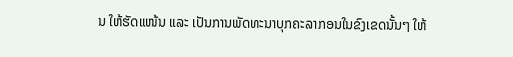ນ ໃຫ້ຮັດແໜ້ນ ແລະ ເປັນການພັດທະນາບຸກຄະລາກອນໃນຂົງເຂດນັ້ນໆ ໃຫ້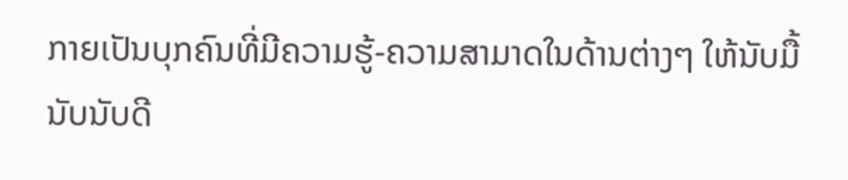ກາຍເປັນບຸກຄົນທີ່ມີຄວາມຮູ້-ຄວາມສາມາດໃນດ້ານຕ່າງໆ ໃຫ້ນັບມື້ນັບນັບດີ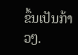ຂຶ້ນເປັນກ້າວໆ.